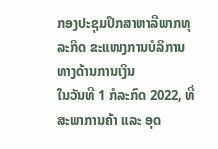ກອງປະຊຸມປຶກສາຫາລືພາກທຸລະກິດ ຂະແໜງການບໍລິການທາງດ້ານການເງິນ
ໃນວັນທີ 1 ກໍລະກົດ 2022, ທີ່ ສະພາການຄ້າ ແລະ ອຸດ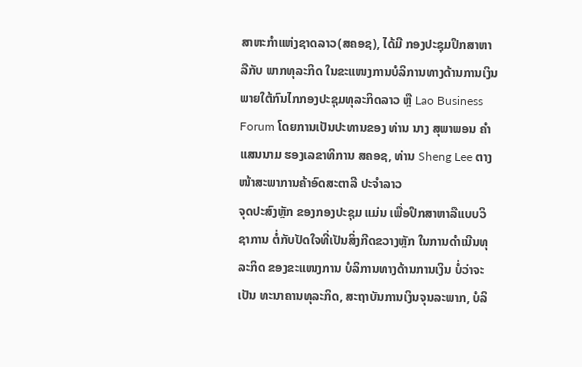ສາຫະກຳແຫ່ງຊາດລາວ(ສຄອຊ), ໄດ້ມີ ກອງປະຊຸມປຶກສາຫາລືກັບ ພາກທຸລະກິດ ໃນຂະແໜງການບໍລິການທາງດ້ານການເງິນ ພາຍໃຕ້ກົນໄກກອງປະຊຸມທຸລະກິດລາວ ຫຼື Lao Business Forum ໂດຍການເປັນປະທານຂອງ ທ່ານ ນາງ ສຸພາພອນ ຄຳແສນນາມ ຮອງເລຂາທິການ ສຄອຊ, ທ່ານ Sheng Lee ຕາງໜ້າສະພາການຄ້າອົດສະຕາລີ ປະຈຳລາວ
ຈຸດປະສົງຫຼັກ ຂອງກອງປະຊຸມ ແມ່ນ ເພື່ອປຶກສາຫາລືແບບວິຊາການ ຕໍ່ກັບປັດໃຈທີ່ເປັນສິ່ງກີດຂວາງຫຼັກ ໃນການດໍາເນີນທຸລະກິດ ຂອງຂະແໜງການ ບໍລິການທາງດ້ານການເງິນ ບໍ່ວ່າຈະເປັນ ທະນາຄານທຸລະກິດ, ສະຖາບັນການເງິນຈຸນລະພາກ, ບໍລິ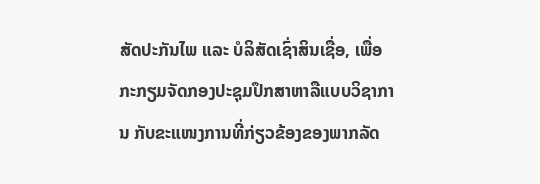ສັດປະກັນໄພ ແລະ ບໍລິສັດເຊົ່າສິນເຊື່ອ, ເພື່ອກະກຽມຈັດກອງປະຊຸມປຶກສາຫາລືແບບວິຊາການ ກັບຂະແໜງການທີ່ກ່ຽວຂ້ອງຂອງພາກລັດ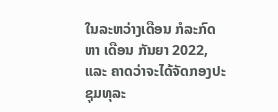ໃນລະຫວ່າງເດືອນ ກໍລະກົດ ຫາ ເດືອນ ກັນຍາ 2022, ແລະ ຄາດວ່າຈະໄດ້ຈັດກອງປະຊຸມທຸລະ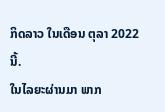ກິດລາວ ໃນເດືອນ ຕຸລາ 2022 ນີ້.
ໃນໄລຍະຜ່ານມາ ພາກ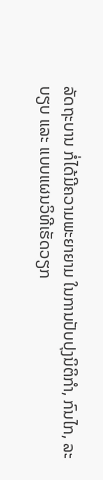ລັດຖະບານ ກໍ່ໄດ້ມີຄວາມພະຍາຍາມ ໃນການປັບປຸງນິຕິກຳ, ກົນໄກ, ລະບຽບ ແລະ ແບບແຜນວິທີເຮັດວຽກ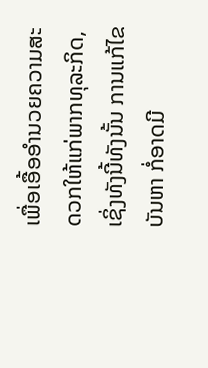ເພື່ອເອື້ອອຳນວຍຄວາມສະດວກໃຫ້ແກ່ພາກທຸລະກິດ, ເຊິ່ງທັງນີ້ທັງນັ້ນ ການແກ້ໄຂບັນຫາ ກໍ່ອາດມີ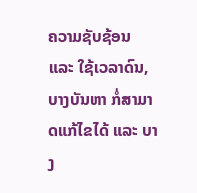ຄວາມຊັບຊ້ອນ ແລະ ໃຊ້ເວລາດົນ, ບາງບັນຫາ ກໍ່ສາມາດແກ້ໄຂໄດ້ ແລະ ບາງ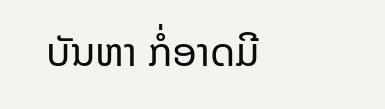ບັນຫາ ກໍ່ອາດມີ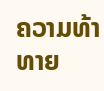ຄວາມທ້າທາຍ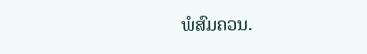ພໍສົມຄວນ.